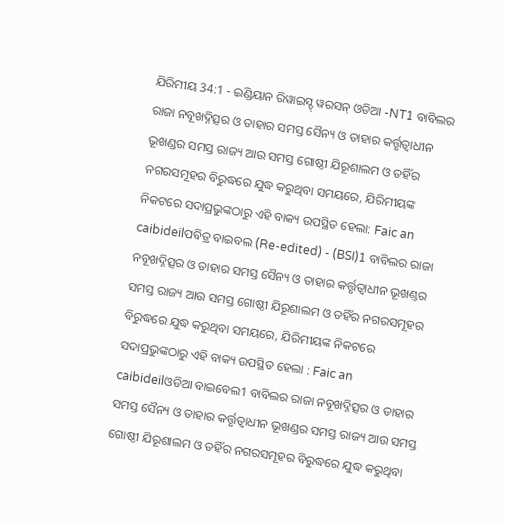ଯିରିମୀୟ 34:1 - ଇଣ୍ଡିୟାନ ରିୱାଇସ୍ଡ୍ ୱରସନ୍ ଓଡିଆ -NT1 ବାବିଲର ରାଜା ନବୂଖଦ୍ନିତ୍ସର ଓ ତାହାର ସମସ୍ତ ସୈନ୍ୟ ଓ ତାହାର କର୍ତ୍ତୃତ୍ୱାଧୀନ ଭୂଖଣ୍ଡର ସମସ୍ତ ରାଜ୍ୟ ଆଉ ସମସ୍ତ ଗୋଷ୍ଠୀ ଯିରୂଶାଲମ ଓ ତହିଁର ନଗରସମୂହର ବିରୁଦ୍ଧରେ ଯୁଦ୍ଧ କରୁଥିବା ସମୟରେ, ଯିରିମୀୟଙ୍କ ନିକଟରେ ସଦାପ୍ରଭୁଙ୍କଠାରୁ ଏହି ବାକ୍ୟ ଉପସ୍ଥିତ ହେଲା: Faic an caibideilପବିତ୍ର ବାଇବଲ (Re-edited) - (BSI)1 ବାବିଲର ରାଜା ନବୂଖଦ୍ନିତ୍ସର ଓ ତାହାର ସମସ୍ତ ସୈନ୍ୟ ଓ ତାହାର କର୍ତ୍ତୃତ୍ଵାଧୀନ ଭୂଖଣ୍ତର ସମସ୍ତ ରାଜ୍ୟ ଆଉ ସମସ୍ତ ଗୋଷ୍ଠୀ ଯିରୂଶାଲମ ଓ ତହିଁର ନଗରସମୂହର ବିରୁଦ୍ଧରେ ଯୁଦ୍ଧ କରୁଥିବା ସମୟରେ, ଯିରିମୀୟଙ୍କ ନିକଟରେ ସଦାପ୍ରଭୁଙ୍କଠାରୁ ଏହି ବାକ୍ୟ ଉପସ୍ଥିତ ହେଲା : Faic an caibideilଓଡିଆ ବାଇବେଲ1 ବାବିଲର ରାଜା ନବୂଖଦ୍ନିତ୍ସର ଓ ତାହାର ସମସ୍ତ ସୈନ୍ୟ ଓ ତାହାର କର୍ତ୍ତୃତ୍ୱାଧୀନ ଭୂଖଣ୍ଡର ସମସ୍ତ ରାଜ୍ୟ ଆଉ ସମସ୍ତ ଗୋଷ୍ଠୀ ଯିରୂଶାଲମ ଓ ତହିଁର ନଗରସମୂହର ବିରୁଦ୍ଧରେ ଯୁଦ୍ଧ କରୁଥିବା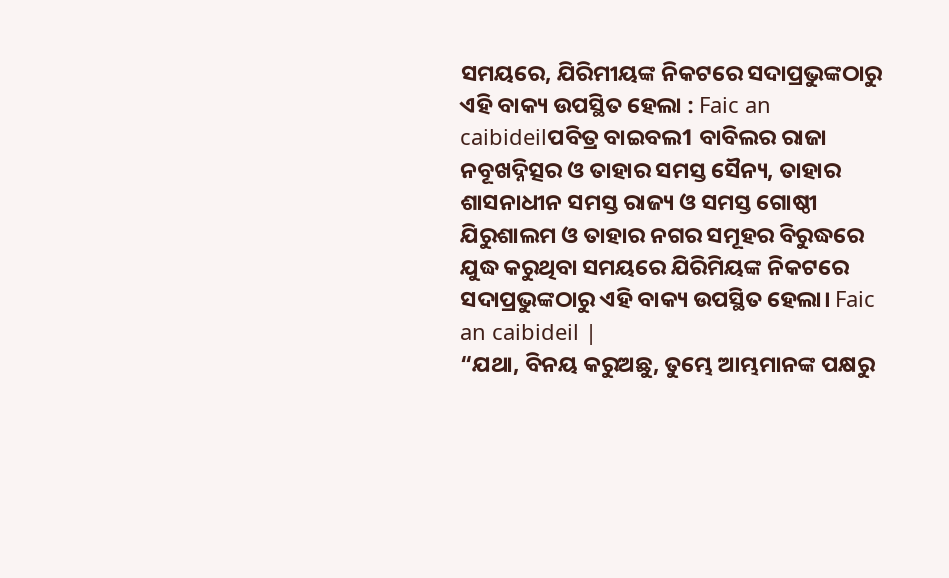ସମୟରେ, ଯିରିମୀୟଙ୍କ ନିକଟରେ ସଦାପ୍ରଭୁଙ୍କଠାରୁ ଏହି ବାକ୍ୟ ଉପସ୍ଥିତ ହେଲା : Faic an caibideilପବିତ୍ର ବାଇବଲ1 ବାବିଲର ରାଜା ନବୂଖଦ୍ନିତ୍ସର ଓ ତାହାର ସମସ୍ତ ସୈନ୍ୟ, ତାହାର ଶାସନାଧୀନ ସମସ୍ତ ରାଜ୍ୟ ଓ ସମସ୍ତ ଗୋଷ୍ଠୀ ଯିରୁଶାଲମ ଓ ତାହାର ନଗର ସମୂହର ବିରୁଦ୍ଧରେ ଯୁଦ୍ଧ କରୁଥିବା ସମୟରେ ଯିରିମିୟଙ୍କ ନିକଟରେ ସଦାପ୍ରଭୁଙ୍କଠାରୁ ଏହି ବାକ୍ୟ ଉପସ୍ଥିତ ହେଲା। Faic an caibideil |
“ଯଥା, ବିନୟ କରୁଅଛୁ, ତୁମ୍ଭେ ଆମ୍ଭମାନଙ୍କ ପକ୍ଷରୁ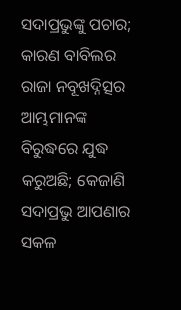ସଦାପ୍ରଭୁଙ୍କୁ ପଚାର; କାରଣ ବାବିଲର ରାଜା ନବୂଖଦ୍ନିତ୍ସର ଆମ୍ଭମାନଙ୍କ ବିରୁଦ୍ଧରେ ଯୁଦ୍ଧ କରୁଅଛି; କେଜାଣି ସଦାପ୍ରଭୁ ଆପଣାର ସକଳ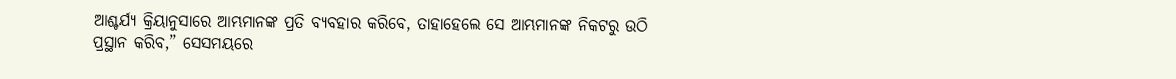ଆଶ୍ଚର୍ଯ୍ୟ କ୍ରିୟାନୁସାରେ ଆମ୍ଭମାନଙ୍କ ପ୍ରତି ବ୍ୟବହାର କରିବେ, ତାହାହେଲେ ସେ ଆମ୍ଭମାନଙ୍କ ନିକଟରୁ ଉଠି ପ୍ରସ୍ଥାନ କରିବ,” ସେସମୟରେ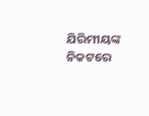ଯିରିମୀୟଙ୍କ ନିକଟରେ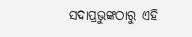ସଦାପ୍ରଭୁଙ୍କଠାରୁ ଏହି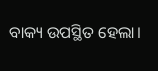ବାକ୍ୟ ଉପସ୍ଥିତ ହେଲା।